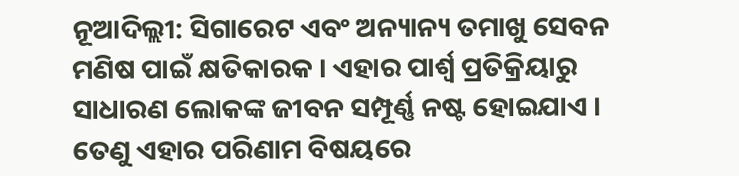ନୂଆଦିଲ୍ଲୀ: ସିଗାରେଟ ଏବଂ ଅନ୍ୟାନ୍ୟ ତମାଖୁ ସେବନ ମଣିଷ ପାଇଁ କ୍ଷତିକାରକ । ଏହାର ପାର୍ଶ୍ବ ପ୍ରତିକ୍ରିୟାରୁ ସାଧାରଣ ଲୋକଙ୍କ ଜୀବନ ସମ୍ପୂର୍ଣ୍ଣ ନଷ୍ଟ ହୋଇଯାଏ । ତେଣୁ ଏହାର ପରିଣାମ ବିଷୟରେ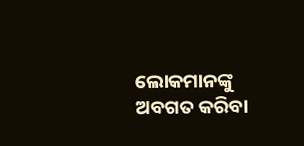ଲୋକମାନଙ୍କୁ ଅବଗତ କରିବା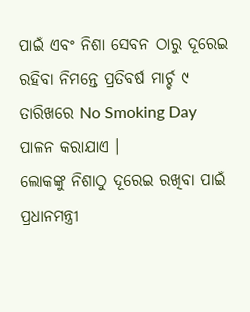ପାଇଁ ଏବଂ ନିଶା ସେବନ ଠାରୁ ଦୂରେଇ ରହିବା ନିମନ୍ତେ ପ୍ରତିବର୍ଷ ମାର୍ଚ୍ଚ ୯ ତାରିଖରେ No Smoking Day ପାଳନ କରାଯାଏ ।
ଲୋକଙ୍କୁ ନିଶାଠୁ ଦୂରେଇ ରଖିବା ପାଇଁ ପ୍ରଧାନମନ୍ତ୍ରୀ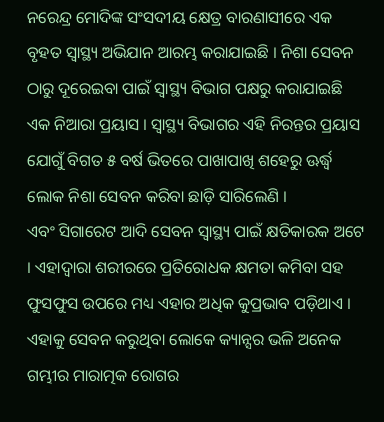ନରେନ୍ଦ୍ର ମୋଦିଙ୍କ ସଂସଦୀୟ କ୍ଷେତ୍ର ବାରଣାସୀରେ ଏକ ବୃହତ ସ୍ବାସ୍ଥ୍ୟ ଅଭିଯାନ ଆରମ୍ଭ କରାଯାଇଛି । ନିଶା ସେବନ ଠାରୁ ଦୂରେଇବା ପାଇଁ ସ୍ବାସ୍ଥ୍ୟ ବିଭାଗ ପକ୍ଷରୁ କରାଯାଇଛି ଏକ ନିଆରା ପ୍ରୟାସ । ସ୍ବାସ୍ଥ୍ୟ ବିଭାଗର ଏହି ନିରନ୍ତର ପ୍ରୟାସ ଯୋଗୁଁ ବିଗତ ୫ ବର୍ଷ ଭିତରେ ପାଖାପାଖି ଶହେରୁ ଊର୍ଦ୍ଧ୍ବ ଲୋକ ନିଶା ସେବନ କରିବା ଛାଡ଼ି ସାରିଲେଣି ।
ଏବଂ ସିଗାରେଟ ଆଦି ସେବନ ସ୍ବାସ୍ଥ୍ୟ ପାଇଁ କ୍ଷତିକାରକ ଅଟେ । ଏହାଦ୍ବାରା ଶରୀରରେ ପ୍ରତିରୋଧକ କ୍ଷମତା କମିବା ସହ ଫୁସଫୁସ ଉପରେ ମଧ୍ୟ ଏହାର ଅଧିକ କୁପ୍ରଭାବ ପଡ଼ିଥାଏ । ଏହାକୁ ସେବନ କରୁଥିବା ଲୋକେ କ୍ୟାନ୍ସର ଭଳି ଅନେକ ଗମ୍ଭୀର ମାରାତ୍ମକ ରୋଗର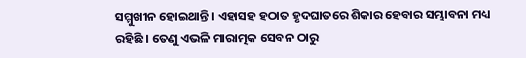ସମ୍ମୁଖୀନ ହୋଇଥାନ୍ତି । ଏହାସହ ହଠାତ ହୃଦଘାତରେ ଶିକାର ହେବାର ସମ୍ଭାବନା ମଧ୍ୟ ରହିଛି । ତେଣୁ ଏଭଳି ମାରାତ୍ମକ ସେବନ ଠାରୁ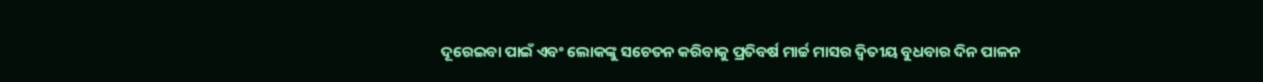ଦୂରେଇବା ପାଇଁ ଏବଂ ଲୋକଙ୍କୁ ସଚେତନ କରିବାକୁ ପ୍ରତିବର୍ଷ ମାର୍ଚ୍ଚ ମାସର ଦ୍ବିତୀୟ ବୁଧବାର ଦିନ ପାଳନ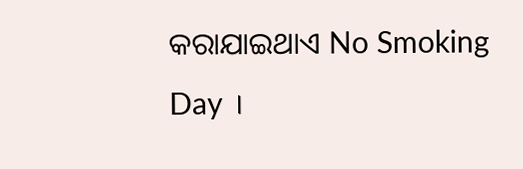କରାଯାଇଥାଏ No Smoking Day ।